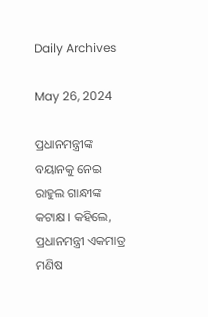Daily Archives

May 26, 2024

ପ୍ରଧାନମନ୍ତ୍ରୀଙ୍କ ବୟାନକୁ ନେଇ ରାହୁଲ ଗାନ୍ଧୀଙ୍କ କଟାକ୍ଷ । କହିଲେ, ପ୍ରଧାନମନ୍ତ୍ରୀ ଏକମାତ୍ର ମଣିଷ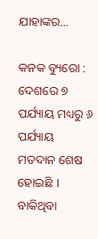ଯାହାଙ୍କର…

କନକ ବ୍ୟୁରୋ : ଦେଶରେ ୭ ପର୍ଯ୍ୟାୟ ମଧ୍ୟରୁ ୬ ପର୍ଯ୍ୟାୟ ମତଦାନ ଶେଷ ହୋଇଛି । ବାକିଥିବା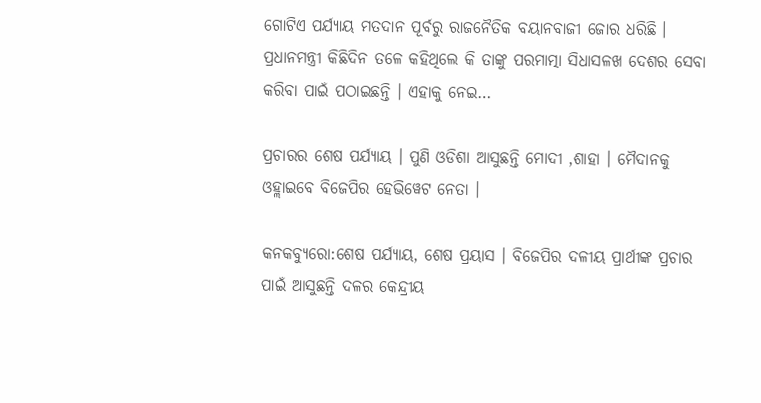ଗୋଟିଏ ପର୍ଯ୍ୟାୟ ମତଦାନ ପୂର୍ବରୁ ରାଜନୈତିକ ବୟାନବାଜୀ ଜୋର ଧରିଛି । ପ୍ରଧାନମନ୍ତ୍ରୀ କିଛିଦିନ ତଳେ କହିଥିଲେ କି ତାଙ୍କୁ ପରମାତ୍ମା ସିଧାସଳଖ ଦେଶର ସେବା କରିବା ପାଇଁ ପଠାଇଛନ୍ତି । ଏହାକୁ ନେଇ…

ପ୍ରଚାରର ଶେଷ ପର୍ଯ୍ୟାୟ । ପୁଣି ଓଡିଶା ଆସୁଛନ୍ତି ମୋଦୀ ,ଶାହା । ମୈଦାନକୁ ଓହ୍ଲାଇବେ ବିଜେପିର ହେଭିୱେଟ ନେତା ।

କନକବ୍ୟୁରୋ:ଶେଷ ପର୍ଯ୍ୟାୟ, ଶେଷ ପ୍ରୟାସ । ବିଜେପିର ଦଳୀୟ ପ୍ରାର୍ଥୀଙ୍କ ପ୍ରଚାର ପାଇଁ ଆସୁଛନ୍ତି ଦଳର କେନ୍ଦ୍ରୀୟ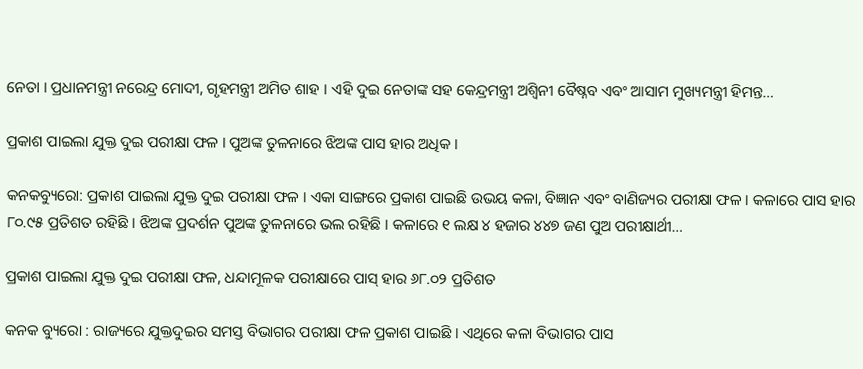ନେତା । ପ୍ରଧାନମନ୍ତ୍ରୀ ନରେନ୍ଦ୍ର ମୋଦୀ, ଗୃହମନ୍ତ୍ରୀ ଅମିତ ଶାହ । ଏହି ଦୁଇ ନେତାଙ୍କ ସହ କେନ୍ଦ୍ରମନ୍ତ୍ରୀ ଅଶ୍ୱିନୀ ବୈଷ୍ନବ ଏବଂ ଆସାମ ମୁଖ୍ୟମନ୍ତ୍ରୀ ହିମନ୍ତ…

ପ୍ରକାଶ ପାଇଲା ଯୁକ୍ତ ଦୁଇ ପରୀକ୍ଷା ଫଳ । ପୁଅଙ୍କ ତୁଳନାରେ ଝିଅଙ୍କ ପାସ ହାର ଅଧିକ ।

କନକବ୍ୟୁରୋ: ପ୍ରକାଶ ପାଇଲା ଯୁକ୍ତ ଦୁଇ ପରୀକ୍ଷା ଫଳ । ଏକା ସାଙ୍ଗରେ ପ୍ରକାଶ ପାଇଛି ଉଭୟ କଳା, ବିଜ୍ଞାନ ଏବଂ ବାଣିଜ୍ୟର ପରୀକ୍ଷା ଫଳ । କଳାରେ ପାସ ହାର ୮୦.୯୫ ପ୍ରତିଶତ ରହିଛି । ଝିଅଙ୍କ ପ୍ରଦର୍ଶନ ପୁଅଙ୍କ ତୁଳନାରେ ଭଲ ରହିଛି । କଳାରେ ୧ ଲକ୍ଷ ୪ ହଜାର ୪୪୭ ଜଣ ପୁଅ ପରୀକ୍ଷାର୍ଥୀ…

ପ୍ରକାଶ ପାଇଲା ଯୁକ୍ତ ଦୁଇ ପରୀକ୍ଷା ଫଳ, ଧନ୍ଦାମୂଳକ ପରୀକ୍ଷାରେ ପାସ୍ ହାର ୬୮.୦୨ ପ୍ରତିଶତ

କନକ ବ୍ୟୁରୋ : ରାଜ୍ୟରେ ଯୁକ୍ତଦୁଇର ସମସ୍ତ ବିଭାଗର ପରୀକ୍ଷା ଫଳ ପ୍ରକାଶ ପାଇଛି । ଏଥିରେ କଳା ବିଭାଗର ପାସ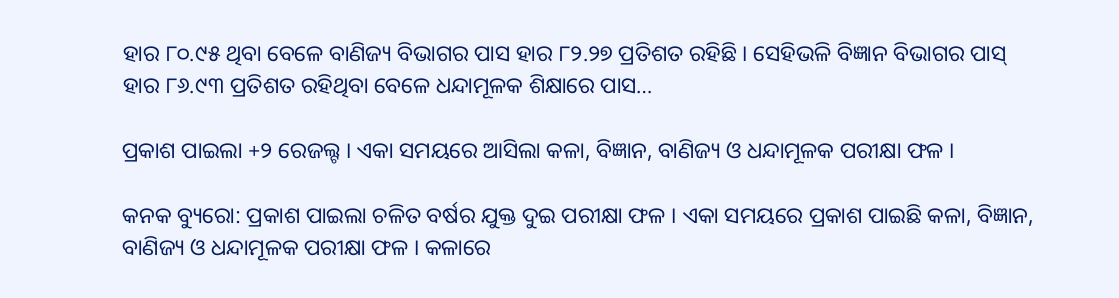ହାର ୮୦.୯୫ ଥିବା ବେଳେ ବାଣିଜ୍ୟ ବିଭାଗର ପାସ ହାର ୮୨.୨୭ ପ୍ରତିଶତ ରହିଛି । ସେହିଭଳି ବିଜ୍ଞାନ ବିଭାଗର ପାସ୍ ହାର ୮୬.୯୩ ପ୍ରତିଶତ ରହିଥିବା ବେଳେ ଧନ୍ଦାମୂଳକ ଶିକ୍ଷାରେ ପାସ…

ପ୍ରକାଶ ପାଇଲା +୨ ରେଜଲ୍ଟ । ଏକା ସମୟରେ ଆସିଲା କଳା, ବିଜ୍ଞାନ, ବାଣିଜ୍ୟ ଓ ଧନ୍ଦାମୂଳକ ପରୀକ୍ଷା ଫଳ ।

କନକ ବ୍ୟୁରୋ: ପ୍ରକାଶ ପାଇଲା ଚଳିତ ବର୍ଷର ଯୁକ୍ତ ଦୁଇ ପରୀକ୍ଷା ଫଳ । ଏକା ସମୟରେ ପ୍ରକାଶ ପାଇଛି କଳା, ବିଜ୍ଞାନ, ବାଣିଜ୍ୟ ଓ ଧନ୍ଦାମୂଳକ ପରୀକ୍ଷା ଫଳ । କଳାରେ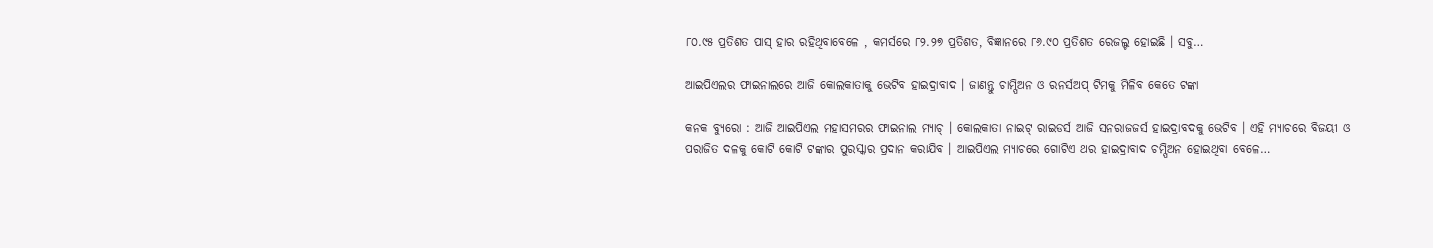୮୦.୯୫ ପ୍ରତିଶତ ପାସ୍ ହାର ରହିଥିବାବେଳେ , କମର୍ସରେ ୮୨.୨୭ ପ୍ରତିଶତ, ବିଜ୍ଞାନରେ ୮୬.୯୦ ପ୍ରତିଶତ ରେଜଲ୍ଟ ହୋଇଛି । ସବୁ…

ଆଇପିଏଲର ଫାଇନାଲରେ ଆଜି କୋଲକାତାକୁ ଭେଟିବ ହାଇଦ୍ରାବାଦ । ଜାଣନ୍ତୁ ଚାମ୍ପିଅନ ଓ ରନର୍ସଅପ୍ ଟିମକୁ ମିଳିବ କେତେ ଟଙ୍କା

କନକ ବ୍ୟୁରୋ : ଆଜି ଆଇପିଏଲ ମହାସମରର ଫାଇନାଲ ମ୍ୟାଚ୍ । କୋଲକାତା ନାଇଟ୍ ରାଇଡର୍ସ ଆଜି ସନରାଜଜର୍ସ ହାଇଦ୍ରାବଦକୁ ଭେଟିବ । ଏହି ମ୍ୟାଚରେ ବିଜୟୀ ଓ ପରାଜିତ ଦଳକୁ କୋଟି କୋଟି ଟଙ୍କାର ପୁରସ୍କାର ପ୍ରଦାନ କରାଯିବ । ଆଇପିଏଲ ମ୍ୟାଚରେ ଗୋଟିଏ ଥର ହାଇଦ୍ରାବାଦ ଚମ୍ପିଅନ ହୋଇଥିବା ବେଳେ…